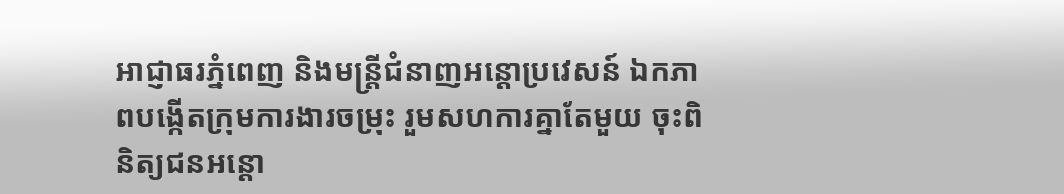អាជ្ញាធរភ្នំពេញ និងមន្រ្តីជំនាញអន្តោប្រវេសន៍ ឯកភាពបង្កើតក្រុមការងារចម្រុះ រួមសហការគ្នាតែមួយ ចុះពិនិត្យជនអន្តោ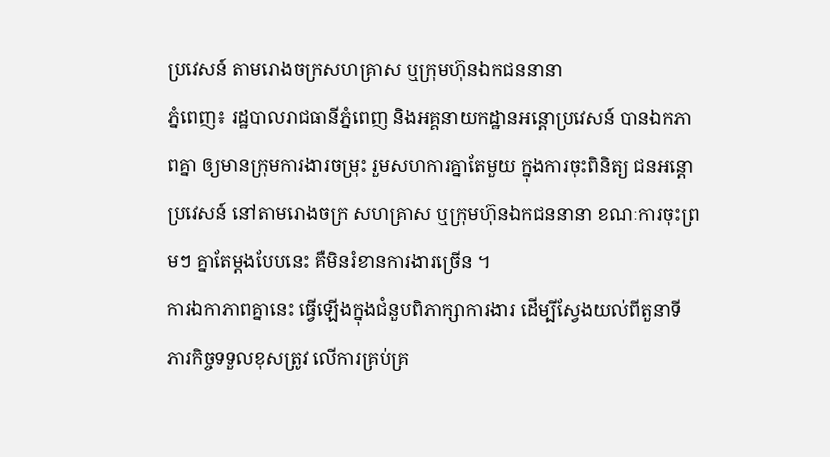ប្រវេសន៍ តាមរោងចក្រសហគ្រាស ឬក្រុមហ៊ុនឯកជននានា
ភ្នំពេញ៖ រដ្ឋបាលរាជធានីភ្នំពេញ និងអគ្គនាយកដ្ឋានអន្តោប្រវេសន៍ បានឯកភាពគ្នា ឲ្យមានក្រុមការងារចម្រុះ រួមសហការគ្នាតែមួយ ក្នុងការចុះពិនិត្យ ជនអន្តោប្រវេសន៍ នៅតាមរោងចក្រ សហគ្រាស ឬក្រុមហ៊ុនឯកជននានា ខណៈការចុះព្រមៗ គ្នាតែម្តងបែបនេះ គឺមិនរំខានការងារច្រើន ។
ការឯកាភាពគ្នានេះ ធ្វើឡើងក្នុងជំនួបពិភាក្សាការងារ ដើម្បីស្វែងយល់ពីតួនាទី ភារកិច្ចទទួលខុសត្រូវ លើការគ្រប់គ្រ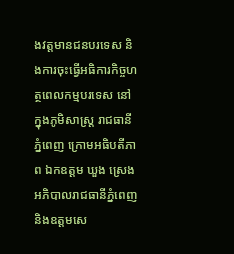ងវត្តមានជនបរទេស និងការចុះធ្វើអធិការកិច្ចហត្ថពេលកម្មបរទេស នៅក្នុងភូមិសាស្រ្ត រាជធានីភ្នំពេញ ក្រោមអធិបតីភាព ឯកឧត្ដម ឃួង ស្រេង អភិបាលរាជធានីភ្នំពេញ និងឧត្តមសេ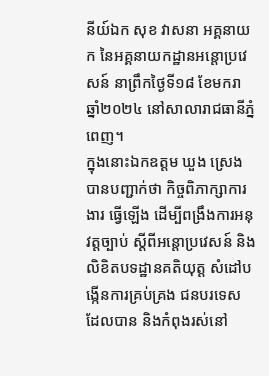នីយ៍ឯក សុខ វាសនា អគ្គនាយក នៃអគ្គនាយកដ្ឋានអន្តោប្រវេសន៍ នាព្រឹកថ្ងៃទី១៨ ខែមករា ឆ្នាំ២០២៤ នៅសាលារាជធានីភ្នំពេញ។
ក្នុងនោះឯកឧត្ដម ឃួង ស្រេង បានបញ្ជាក់ថា កិច្ចពិភាក្សាការងារ ធ្វើឡើង ដើម្បីពង្រឹងការអនុវត្តច្បាប់ ស្តីពីអន្តោប្រវេសន៍ និងលិខិតបទដ្ឋានគតិយុត្ត សំដៅបង្កើនការគ្រប់គ្រង ជនបរទេស ដែលបាន និងកំពុងរស់នៅ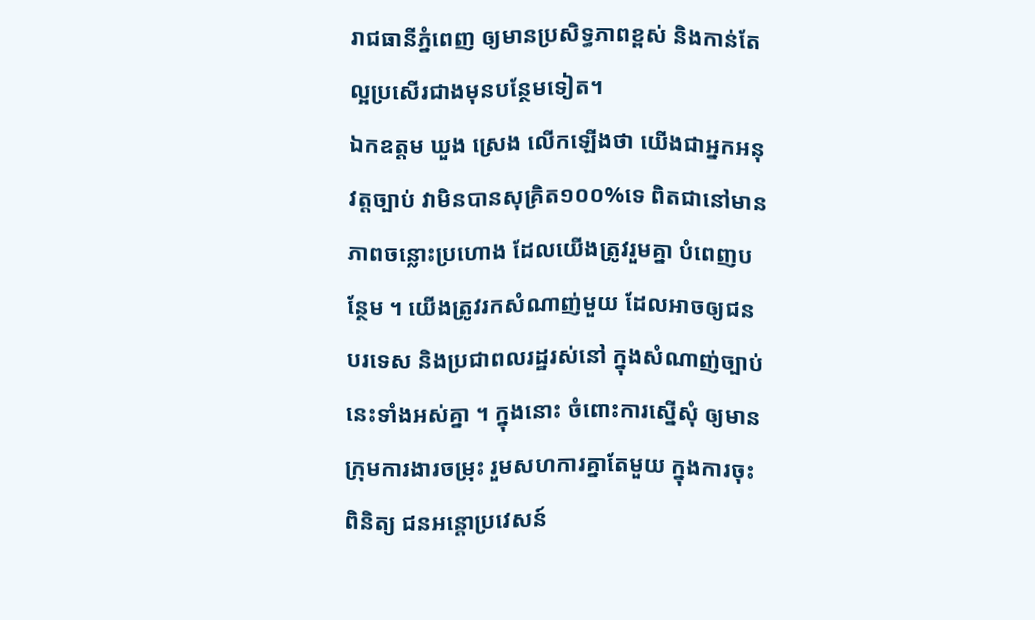រាជធានីភ្នំពេញ ឲ្យមានប្រសិទ្ធភាពខ្ពស់ និងកាន់តែល្អប្រសើរជាងមុនបន្ថែមទៀត។
ឯកឧត្ដម ឃួង ស្រេង លើកឡើងថា យើងជាអ្នកអនុវត្តច្បាប់ វាមិនបានសុគ្រិត១០០%ទេ ពិតជានៅមានភាពចន្លោះប្រហោង ដែលយើងត្រូវរួមគ្នា បំពេញបន្ថែម ។ យើងត្រូវរកសំណាញ់មួយ ដែលអាចឲ្យជនបរទេស និងប្រជាពលរដ្ឋរស់នៅ ក្នុងសំណាញ់ច្បាប់នេះទាំងអស់គ្នា ។ ក្នុងនោះ ចំពោះការស្នើសុំ ឲ្យមានក្រុមការងារចម្រុះ រួមសហការគ្នាតែមួយ ក្នុងការចុះពិនិត្យ ជនអន្តោប្រវេសន៍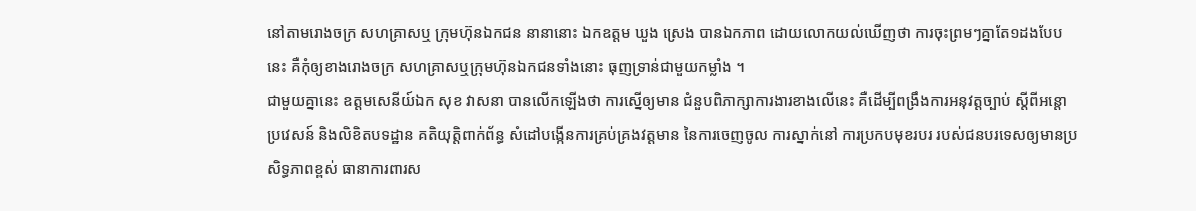នៅតាមរោងចក្រ សហគ្រាសឬ ក្រុមហ៊ុនឯកជន នានានោះ ឯកឧត្ដម ឃួង ស្រេង បានឯកភាព ដោយលោកយល់ឃើញថា ការចុះព្រមៗគ្នាតែ១ដងបែបនេះ គឺកុំឲ្យខាងរោងចក្រ សហគ្រាសឬក្រុមហ៊ុនឯកជនទាំងនោះ ធុញទ្រាន់ជាមួយកម្លាំង ។
ជាមួយគ្នានេះ ឧត្តមសេនីយ៍ឯក សុខ វាសនា បានលើកឡើងថា ការស្នើឲ្យមាន ជំនួបពិភាក្សាការងារខាងលើនេះ គឺដើម្បីពង្រឹងការអនុវត្តច្បាប់ ស្តីពីអន្តោប្រវេសន៍ និងលិខិតបទដ្ឋាន គតិយុត្តិពាក់ព័ន្ធ សំដៅបង្កើនការគ្រប់គ្រងវត្តមាន នៃការចេញចូល ការស្នាក់នៅ ការប្រកបមុខរបរ របស់ជនបរទេសឲ្យមានប្រសិទ្ធភាពខ្ពស់ ធានាការពារស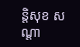ន្តិសុខ សណ្តា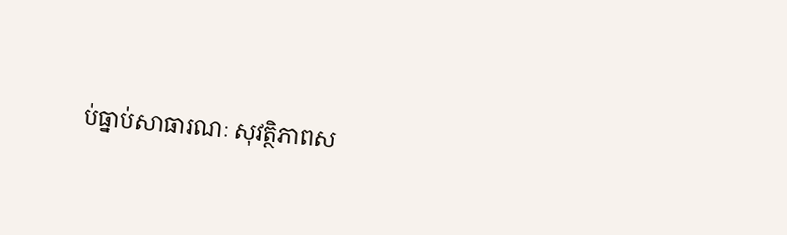ប់ធ្នាប់សាធារណៈ សុវត្ថិភាពស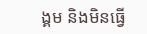ង្គម និងមិនធ្វើ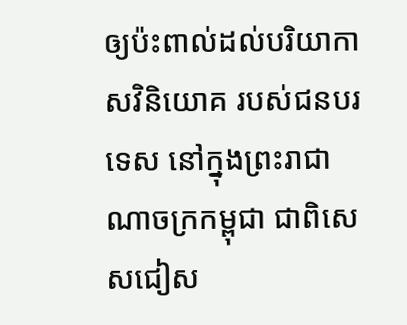ឲ្យប៉ះពាល់ដល់បរិយាកាសវិនិយោគ របស់ជនបរទេស នៅក្នុងព្រះរាជាណាចក្រកម្ពុជា ជាពិសេសជៀស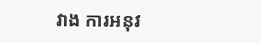វាង ការអនុវ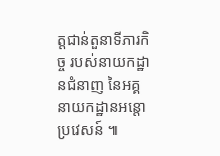ត្តជាន់តួនាទីភារកិច្ច របស់នាយកដ្ឋានជំនាញ នៃអគ្គនាយកដ្ឋានអន្តោប្រវេសន៍ ៕